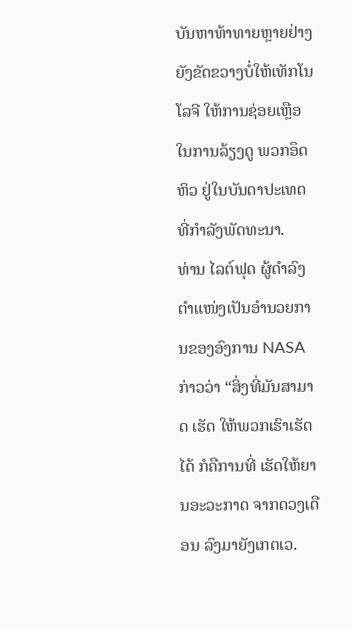ບັນຫາທ້າທາຍຫຼາຍຢ່າງ ຍັງຂັດຂວາງບໍ່ໃຫ້ເທັກໂນໂລຈີ ໃຫ້ການຊ່ອຍເຫຼືອ ໃນການລ້ຽງດູ ພວກອຶດຫິວ ຢູ່ໃນບັນດາປະເທດ ທີ່ກຳລັງພັດທະນາ.
ທ່ານ ໄລຕ໌ຟຸດ ຜູ້ດຳລົງຕຳແໜ່ງເປັນອຳນວຍການຂອງອົງການ NASA ກ່າວວ່າ “ສິ່ງທີ່ມັນສາມາດ ເຮັດ ໃຫ້ພວກເຮົາເຮັດໄດ້ ກໍຄືການທີ່ ເຮັດໃຫ້ຍານອະວະກາດ ຈາກດວງເດືອນ ລົງມາຍັງເກຕເວ.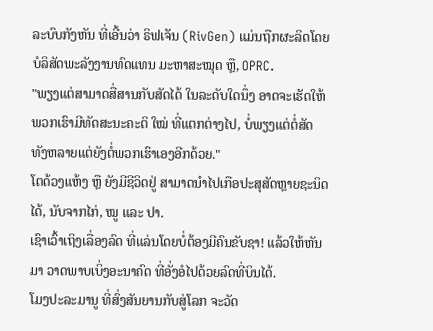ລະບົບກັງຫັນ ທີ່ເອີ້ນວ່າ ຣິຟເຈັນ (RivGen) ແມ່ນຖືກຜະລິດໂດຍ ບໍລິສັດພະລັງງານທົດແທນ ມະຫາສະໝຸດ ຫຼື, OPRC.
"ພຽງແຕ່ສາມາດສື່ສານກັບສັດໄດ້ ໃນລະດັບໃດນຶ່ງ ອາດຈະເຮັດໃຫ້ພວກເຮົາມີທັດສະນະຄະຕິ ໃໝ່ ທີ່ແຕກຕ່າງໄປ, ບໍ່ພຽງແຕ່ຕໍ່ສັດທັງຫລາຍແຕ່ຍັງຕໍ່ພວກເຮົາເອງອີກດ້ວຍ."
ໂຕດ້ວງແຫ້ງ ຫຼື ຍັງມີຊີວິດຢູ່ ສາມາດນຳໄປເກືອປະສຸສັດຫຼາຍຊະນິດໄດ້, ນັບຈາກໄກ່, ໝູ ແລະ ປາ.
ເຊົາເວົ້າເຖິງເລື່ອງລົດ ທີ່ແລ່ນໂດຍບໍ່ຕ້ອງມີຄົນຂັບຊາ! ແລ້ວໃຫ້ຫັນມາ ວາດພາບເບິ່ງອະນາຄົດ ທີ່ອັ່ງອໍໄປດ້ວຍລົດທີ່ບິນໄດ້.
ໂມງປະລະມານູ ທີ່ສົ່ງສັນຍານກັບສູ່ໂລກ ຈະວັດ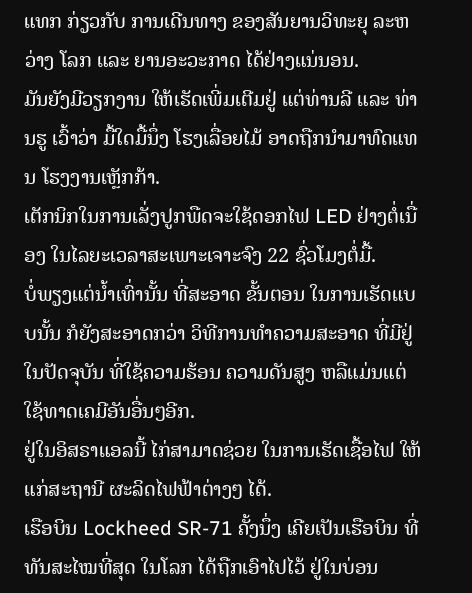ແທກ ກ່ຽວກັບ ການເດີນທາງ ຂອງສັນຍານວິທະຍຸ ລະຫວ່າງ ໂລກ ແລະ ຍານອະວະກາດ ໄດ້ຢ່າງແນ່ນອນ.
ມັນຍັງມີວຽກງານ ໃຫ້ເຮັດເພີ່ມເຕີມຢູ່ ແຕ່ທ່ານລີ ແລະ ທ່ານຮູ ເວົ້າວ່າ ມື້ໃດມື້ນຶ່ງ ໂຮງເລື່ອຍໄມ້ ອາດຖືກນຳມາທົດແທນ ໂຮງງານເຫຼັກກ້າ.
ເຕັກນິກໃນການເລັ່ງປູກພືດຈະໃຊ້ດອກໄຟ LED ຢ່າງຕໍ່ເນື່ອງ ໃນໄລຍະເວລາສະເພາະເຈາະຈົງ 22 ຊົ່ວໂມງຕໍ່ມື້.
ບໍ່ພຽງແຕ່ນໍ້າເທົ່ານັ້ນ ທີ່ສະອາດ ຂັ້ນຕອນ ໃນການເຮັດແບບນັ້ນ ກໍຍັງສະອາດກວ່າ ວິທີການທໍາຄວາມສະອາດ ທີ່ມີຢູ່ໃນປັດຈຸບັນ ທີ່ໃຊ້ຄວາມຮ້ອນ ຄວາມດັນສູງ ຫລືແມ່ນແຕ່ ໃຊ້ທາດເຄມີອັນອື່ນໆອີກ.
ຢູ່ໃນອິສຣາແອລນີ້ ໄກ່ສາມາດຊ່ວຍ ໃນການເຮັດເຊື້ອໄຟ ໃຫ້ແກ່ສະຖານີ ຜະລິດໄຟຟ້າຕ່າງໆ ໄດ້.
ເຮືອບິນ Lockheed SR-71 ຄັ້ງນຶ່ງ ເຄີຍເປັນເຮືອບິນ ທີ່ທັນສະໄໝທີ່ສຸດ ໃນໂລກ ໄດ້ຖືກເອົາໄປໄວ້ ຢູ່ໃນບ່ອນ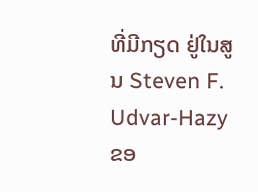ທີ່ມີກຽດ ຢູ່ໃນສູນ Steven F. Udvar-Hazy ຂອ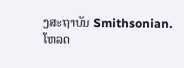ງສະຖາບັນ Smithsonian.
ໂຫລດ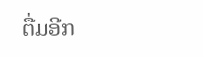ຕື່ມອີກ